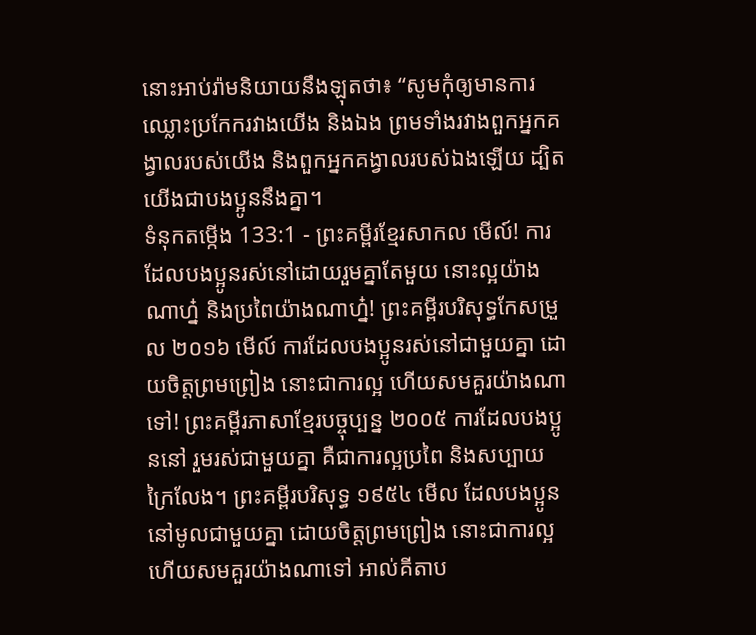នោះអាប់រ៉ាមនិយាយនឹងឡុតថា៖ “សូមកុំឲ្យមានការឈ្លោះប្រកែករវាងយើង និងឯង ព្រមទាំងរវាងពួកអ្នកគង្វាលរបស់យើង និងពួកអ្នកគង្វាលរបស់ឯងឡើយ ដ្បិតយើងជាបងប្អូននឹងគ្នា។
ទំនុកតម្កើង 133:1 - ព្រះគម្ពីរខ្មែរសាកល មើល៍! ការដែលបងប្អូនរស់នៅដោយរួមគ្នាតែមួយ នោះល្អយ៉ាងណាហ្ន៎ និងប្រពៃយ៉ាងណាហ្ន៎! ព្រះគម្ពីរបរិសុទ្ធកែសម្រួល ២០១៦ មើល៍ ការដែលបងប្អូនរស់នៅជាមួយគ្នា ដោយចិត្តព្រមព្រៀង នោះជាការល្អ ហើយសមគួរយ៉ាងណាទៅ! ព្រះគម្ពីរភាសាខ្មែរបច្ចុប្បន្ន ២០០៥ ការដែលបងប្អូននៅ រួមរស់ជាមួយគ្នា គឺជាការល្អប្រពៃ និងសប្បាយក្រៃលែង។ ព្រះគម្ពីរបរិសុទ្ធ ១៩៥៤ មើល ដែលបងប្អូននៅមូលជាមួយគ្នា ដោយចិត្តព្រមព្រៀង នោះជាការល្អ ហើយសមគួរយ៉ាងណាទៅ អាល់គីតាប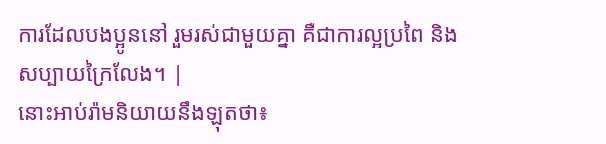ការដែលបងប្អូននៅ រួមរស់ជាមួយគ្នា គឺជាការល្អប្រពៃ និងសប្បាយក្រៃលែង។ |
នោះអាប់រ៉ាមនិយាយនឹងឡុតថា៖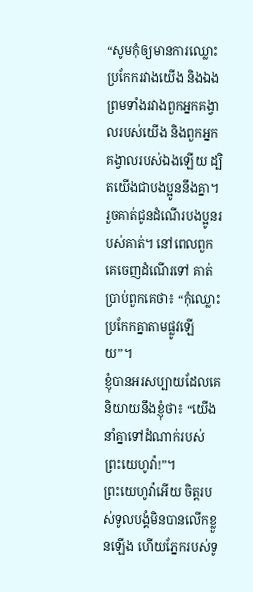“សូមកុំឲ្យមានការឈ្លោះប្រកែករវាងយើង និងឯង ព្រមទាំងរវាងពួកអ្នកគង្វាលរបស់យើង និងពួកអ្នកគង្វាលរបស់ឯងឡើយ ដ្បិតយើងជាបងប្អូននឹងគ្នា។
រួចគាត់ជូនដំណើរបងប្អូនរបស់គាត់។ នៅពេលពួកគេចេញដំណើរទៅ គាត់ប្រាប់ពួកគេថា៖ “កុំឈ្លោះប្រកែកគ្នាតាមផ្លូវឡើយ”។
ខ្ញុំបានអរសប្បាយដែលគេនិយាយនឹងខ្ញុំថា៖ “យើងនាំគ្នាទៅដំណាក់របស់ព្រះយេហូវ៉ា!”។
ព្រះយេហូវ៉ាអើយ ចិត្តរបស់ទូលបង្គំមិនបានលើកខ្លួនឡើង ហើយភ្នែករបស់ទូ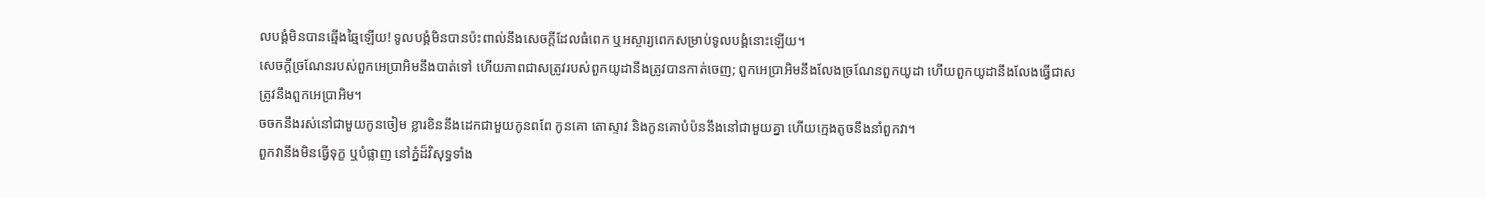លបង្គំមិនបានឆ្មើងឆ្មៃឡើយ! ទូលបង្គំមិនបានប៉ះពាល់នឹងសេចក្ដីដែលធំពេក ឬអស្ចារ្យពេកសម្រាប់ទូលបង្គំនោះឡើយ។
សេចក្ដីច្រណែនរបស់ពួកអេប្រាអិមនឹងបាត់ទៅ ហើយភាពជាសត្រូវរបស់ពួកយូដានឹងត្រូវបានកាត់ចេញ; ពួកអេប្រាអិមនឹងលែងច្រណែនពួកយូដា ហើយពួកយូដានឹងលែងធ្វើជាសត្រូវនឹងពួកអេប្រាអិម។
ចចកនឹងរស់នៅជាមួយកូនចៀម ខ្លារខិននឹងដេកជាមួយកូនពពែ កូនគោ តោស្ទាវ និងកូនគោបំប៉ននឹងនៅជាមួយគ្នា ហើយក្មេងតូចនឹងនាំពួកវា។
ពួកវានឹងមិនធ្វើទុក្ខ ឬបំផ្លាញ នៅភ្នំដ៏វិសុទ្ធទាំង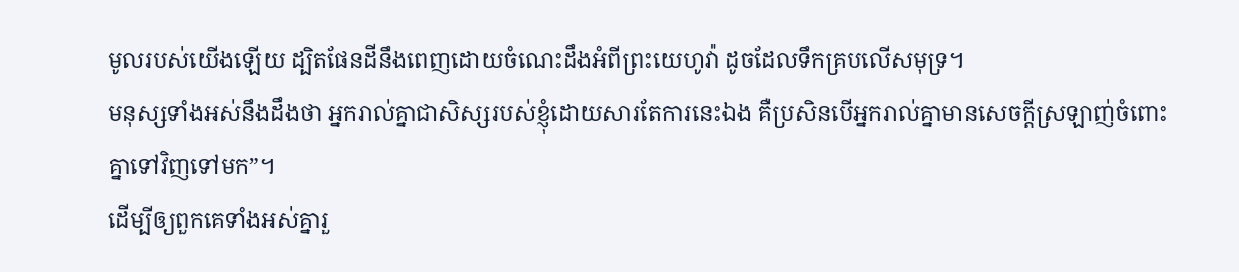មូលរបស់យើងឡើយ ដ្បិតផែនដីនឹងពេញដោយចំណេះដឹងអំពីព្រះយេហូវ៉ា ដូចដែលទឹកគ្របលើសមុទ្រ។
មនុស្សទាំងអស់នឹងដឹងថា អ្នករាល់គ្នាជាសិស្សរបស់ខ្ញុំដោយសារតែការនេះឯង គឺប្រសិនបើអ្នករាល់គ្នាមានសេចក្ដីស្រឡាញ់ចំពោះគ្នាទៅវិញទៅមក”។
ដើម្បីឲ្យពួកគេទាំងអស់គ្នារួ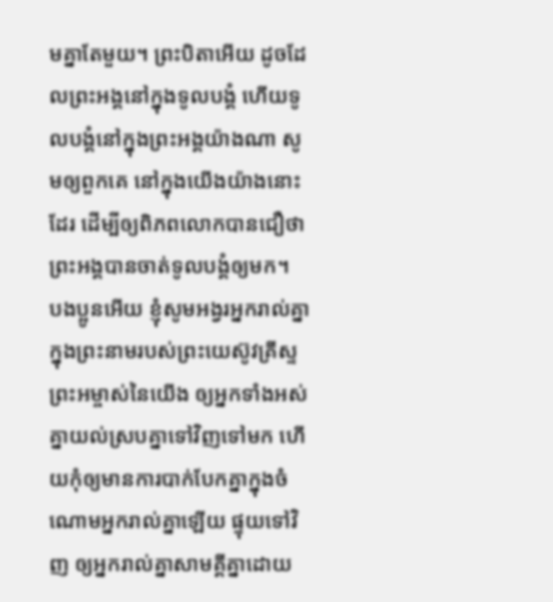មគ្នាតែមួយ។ ព្រះបិតាអើយ ដូចដែលព្រះអង្គនៅក្នុងទូលបង្គំ ហើយទូលបង្គំនៅក្នុងព្រះអង្គយ៉ាងណា សូមឲ្យពួកគេ នៅក្នុងយើងយ៉ាងនោះដែរ ដើម្បីឲ្យពិភពលោកបានជឿថា ព្រះអង្គបានចាត់ទូលបង្គំឲ្យមក។
បងប្អូនអើយ ខ្ញុំសូមអង្វរអ្នករាល់គ្នាក្នុងព្រះនាមរបស់ព្រះយេស៊ូវគ្រីស្ទព្រះអម្ចាស់នៃយើង ឲ្យអ្នកទាំងអស់គ្នាយល់ស្របគ្នាទៅវិញទៅមក ហើយកុំឲ្យមានការបាក់បែកគ្នាក្នុងចំណោមអ្នករាល់គ្នាឡើយ ផ្ទុយទៅវិញ ឲ្យអ្នករាល់គ្នាសាមគ្គីគ្នាដោយ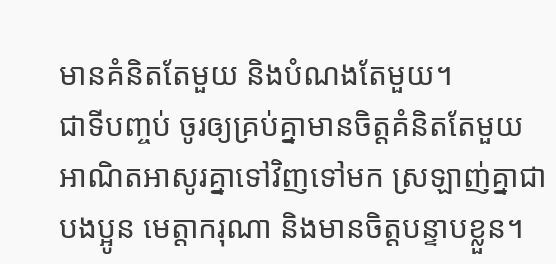មានគំនិតតែមួយ និងបំណងតែមួយ។
ជាទីបញ្ចប់ ចូរឲ្យគ្រប់គ្នាមានចិត្តគំនិតតែមួយ អាណិតអាសូរគ្នាទៅវិញទៅមក ស្រឡាញ់គ្នាជាបងប្អូន មេត្តាករុណា និងមានចិត្តបន្ទាបខ្លួន។